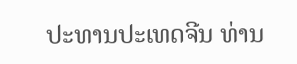ປະທານປະເທດຈີນ ທ່ານ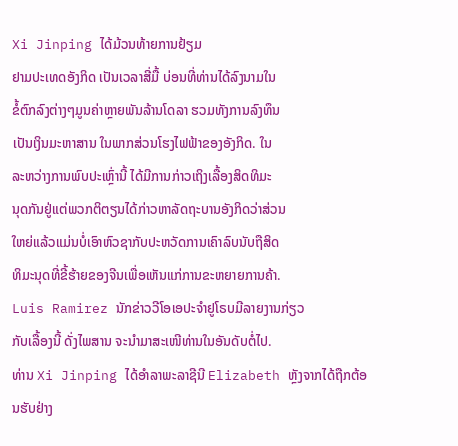Xi Jinping ໄດ້ມ້ວນທ້າຍການຢ້ຽມ
ຢາມປະເທດອັງກິດ ເປັນເວລາສີ່ມື້ ບ່ອນທີ່ທ່ານໄດ້ລົງນາມໃນ
ຂໍ້ຕົກລົງຕ່າງໆມູນຄ່າຫຼາຍພັນລ້ານໂດລາ ຮວມທັງການລົງທຶນ
ເປັນເງິນມະຫາສານ ໃນພາກສ່ວນໂຮງໄຟຟ້າຂອງອັງກິດ. ໃນ
ລະຫວ່າງການພົບປະເຫຼົ່ານີ້ ໄດ້ມີການກ່າວເຖິງເລື້ອງສິດທິມະ
ນຸດກັນຢູ່ແຕ່ພວກຕິຕຽນໄດ້ກ່າວຫາລັດຖະບານອັງກິດວ່າສ່ວນ
ໃຫຍ່ແລ້ວແມ່ນບໍ່ເອົາຫົວຊາກັບປະຫວັດການເຄົາລົບນັບຖືສິດ
ທິມະນຸດທີ່ຂີ້ຮ້າຍຂອງຈີນເພື່ອເຫັນແກ່ການຂະຫຍາຍການຄ້າ.
Luis Ramirez ນັກຂ່າວວີໂອເອປະຈຳຢູໂຣບມີລາຍງານກ່ຽວ
ກັບເລື້ອງນີ້ ດັ່ງໄພສານ ຈະນຳມາສະເໜີທ່ານໃນອັນດັບຕໍ່ໄປ.
ທ່ານ Xi Jinping ໄດ້ອຳລາພະລາຊີນີ Elizabeth ຫຼັງຈາກໄດ້ຖືກຕ້ອນຮັບຢ່າງ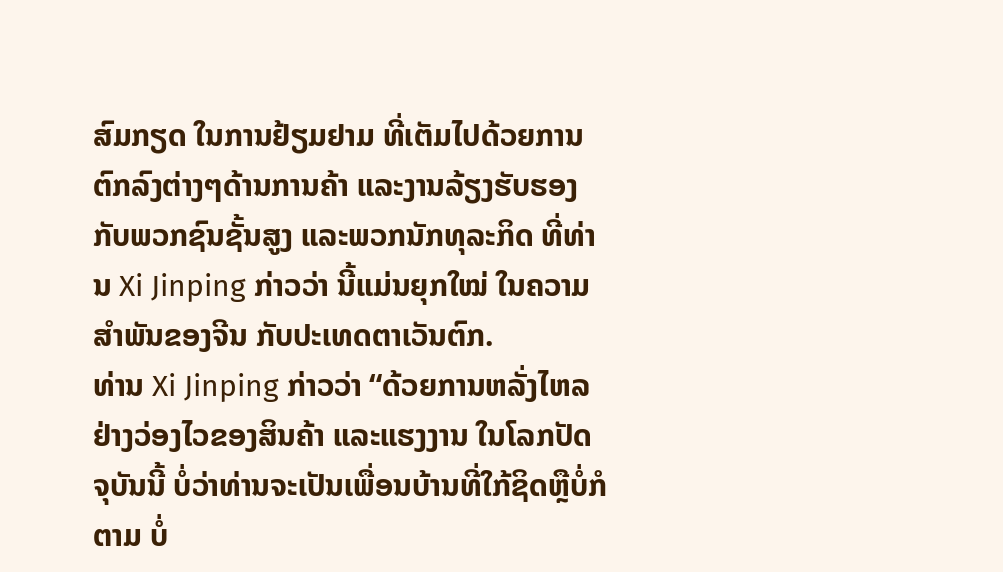ສົມກຽດ ໃນການຢ້ຽມຢາມ ທີ່ເຕັມໄປດ້ວຍການຕົກລົງຕ່າງໆດ້ານການຄ້າ ແລະງານລ້ຽງຮັບຮອງ ກັບພວກຊົນຊັ້ນສູງ ແລະພວກນັກທຸລະກິດ ທີ່ທ່ານ Xi Jinping ກ່າວວ່າ ນີ້ແມ່ນຍຸກໃໝ່ ໃນຄວາມສຳພັນຂອງຈີນ ກັບປະເທດຕາເວັນຕົກ.
ທ່ານ Xi Jinping ກ່າວວ່າ “ດ້ວຍການຫລັ່ງໄຫລຢ່າງວ່ອງໄວຂອງສິນຄ້າ ແລະແຮງງານ ໃນໂລກປັດຈຸບັນນີ້ ບໍ່ວ່າທ່ານຈະເປັນເພື່ອນບ້ານທີ່ໃກ້ຊິດຫຼືບໍ່ກໍຕາມ ບໍ່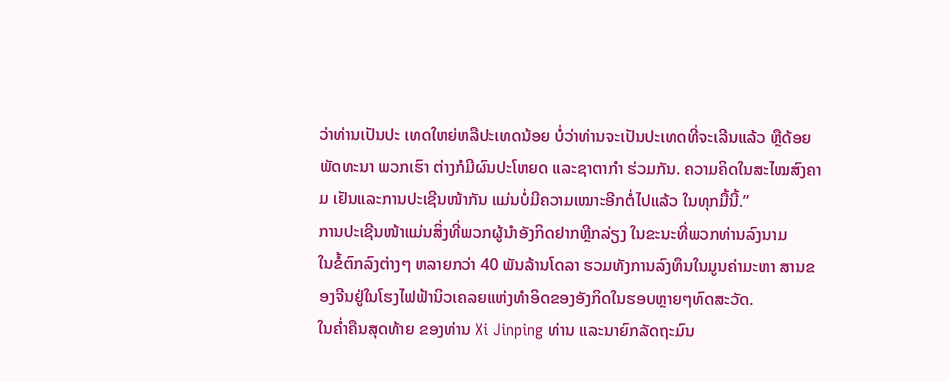ວ່າທ່ານເປັນປະ ເທດໃຫຍ່ຫລືປະເທດນ້ອຍ ບໍ່ວ່າທ່ານຈະເປັນປະເທດທີ່ຈະເລີນແລ້ວ ຫຼືດ້ອຍພັດທະນາ ພວກເຮົາ ຕ່າງກໍມີຜົນປະໂຫຍດ ແລະຊາຕາກຳ ຮ່ວມກັນ. ຄວາມຄິດໃນສະໄໝສົງຄາມ ເຢັນແລະການປະເຊີນໜ້າກັນ ແມ່ນບໍ່ມີຄວາມເໝາະອີກຕໍ່ໄປແລ້ວ ໃນທຸກມື້ນີ້.”
ການປະເຊີນໜ້າແມ່ນສິ່ງທີ່ພວກຜູ້ນຳອັງກິດຢາກຫຼີກລ່ຽງ ໃນຂະນະທີ່ພວກທ່ານລົງນາມ
ໃນຂໍ້ຕົກລົງຕ່າງໆ ຫລາຍກວ່າ 40 ພັນລ້ານໂດລາ ຮວມທັງການລົງທຶນໃນມູນຄ່າມະຫາ ສານຂອງຈີນຢູ່ໃນໂຮງໄຟຟ້ານິວເຄລຍແຫ່ງທຳອິດຂອງອັງກິດໃນຮອບຫຼາຍໆທົດສະວັດ.
ໃນຄ່ຳຄືນສຸດທ້າຍ ຂອງທ່ານ Xi Jinping ທ່ານ ແລະນາຍົກລັດຖະມົນ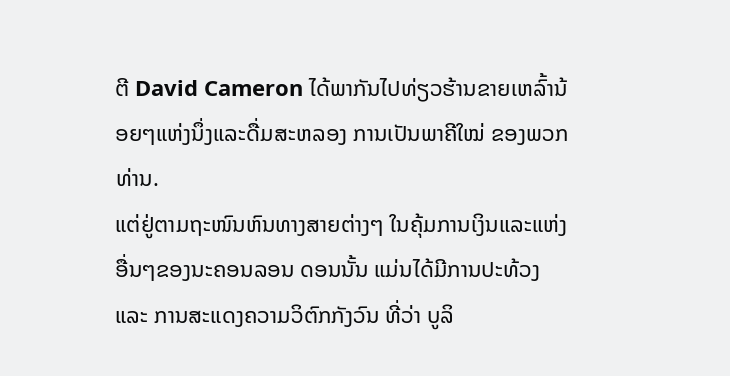ຕີ David Cameron ໄດ້ພາກັນໄປທ່ຽວຮ້ານຂາຍເຫລົ້ານ້ອຍໆແຫ່ງນຶ່ງແລະດື່ມສະຫລອງ ການເປັນພາຄີໃໝ່ ຂອງພວກທ່ານ.
ແຕ່ຢູ່ຕາມຖະໜົນຫົນທາງສາຍຕ່າງໆ ໃນຄຸ້ມການເງິນແລະແຫ່ງອື່ນໆຂອງນະຄອນລອນ ດອນນັ້ນ ແມ່ນໄດ້ມີການປະທ້ວງ ແລະ ການສະແດງຄວາມວິຕົກກັງວົນ ທີ່ວ່າ ບູລິ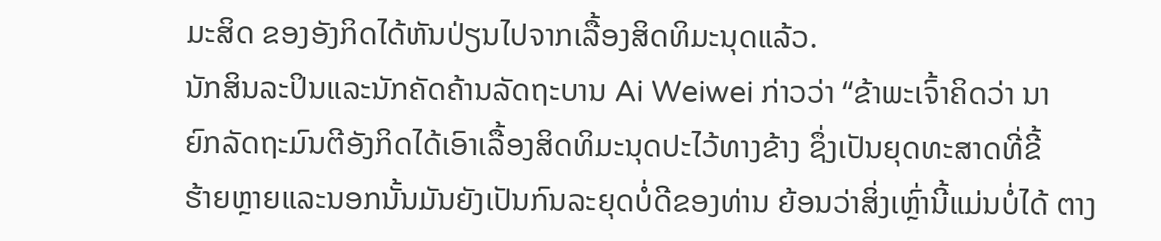ມະສິດ ຂອງອັງກິດໄດ້ຫັນປ່ຽນໄປຈາກເລື້ອງສິດທິມະນຸດແລ້ວ.
ນັກສິນລະປິນແລະນັກຄັດຄ້ານລັດຖະບານ Ai Weiwei ກ່າວວ່າ “ຂ້າພະເຈົ້າຄິດວ່າ ນາ
ຍົກລັດຖະມົນຕີອັງກິດໄດ້ເອົາເລື້ອງສິດທິມະນຸດປະໄວ້ທາງຂ້າງ ຊຶ່ງເປັນຍຸດທະສາດທີ່ຂີ້
ຮ້າຍຫຼາຍແລະນອກນັ້ນມັນຍັງເປັນກົນລະຍຸດບໍ່ດີຂອງທ່ານ ຍ້ອນວ່າສິ່ງເຫຼົ່ານີ້ແມ່ນບໍ່ໄດ້ ຕາງ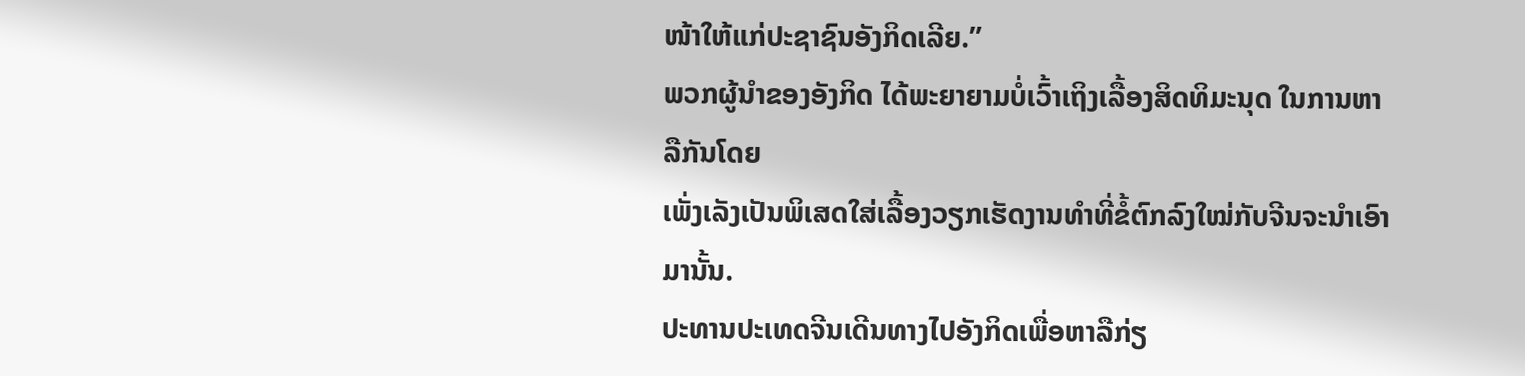ໜ້າໃຫ້ແກ່ປະຊາຊົນອັງກິດເລີຍ.”
ພວກຜູ້ນຳຂອງອັງກິດ ໄດ້ພະຍາຍາມບໍ່ເວົ້າເຖິງເລື້ອງສິດທິມະນຸດ ໃນການຫາລືກັນໂດຍ
ເພັ່ງເລັງເປັນພິເສດໃສ່ເລື້ອງວຽກເຮັດງານທຳທີ່ຂໍ້ຕົກລົງໃໝ່ກັບຈີນຈະນຳເອົາມານັ້ນ.
ປະທານປະເທດຈີນເດີນທາງໄປອັງກິດເພື່ອຫາລືກ່ຽ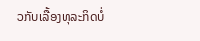ວກັບເລື້ອງທຸລະກິດບໍ່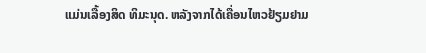ແມ່ນເລື້ອງສິດ ທິມະນຸດ. ຫລັງຈາກໄດ້ເຄື່ອນໄຫວຢ້ຽມຢາມ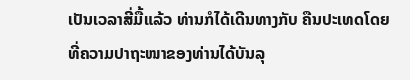ເປັນເວລາສີ່ມື້ແລ້ວ ທ່ານກໍໄດ້ເດີນທາງກັບ ຄືນປະເທດໂດຍທີ່ຄວາມປາຖະໜາຂອງທ່ານໄດ້ບັນລຸ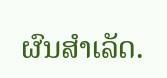ຜົນສຳເລັດ.